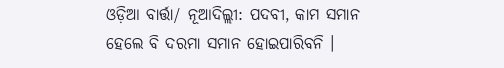ଓଡ଼ିଆ ବାର୍ତ୍ତା/ ନୂଆଦିଲ୍ଲୀ: ପଦବୀ, କାମ ସମାନ ହେଲେ ବି ଦରମା ସମାନ ହୋଇପାରିବନି ।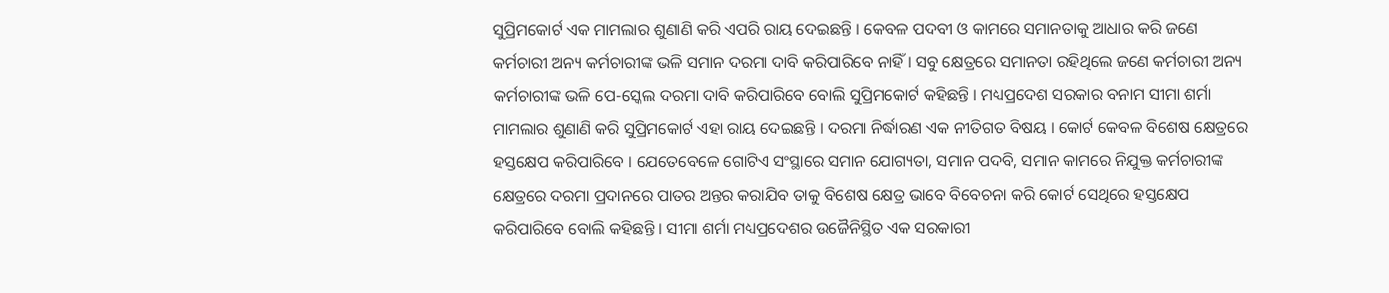ସୁପ୍ରିମକୋର୍ଟ ଏକ ମାମଲାର ଶୁଣାଣି କରି ଏପରି ରାୟ ଦେଇଛନ୍ତି । କେବଳ ପଦବୀ ଓ କାମରେ ସମାନତାକୁ ଆଧାର କରି ଜଣେ କର୍ମଚାରୀ ଅନ୍ୟ କର୍ମଚାରୀଙ୍କ ଭଳି ସମାନ ଦରମା ଦାବି କରିପାରିବେ ନାହିଁ । ସବୁ କ୍ଷେତ୍ରରେ ସମାନତା ରହିଥିଲେ ଜଣେ କର୍ମଚାରୀ ଅନ୍ୟ କର୍ମଚାରୀଙ୍କ ଭଳି ପେ-ସ୍କେଲ ଦରମା ଦାବି କରିପାରିବେ ବୋଲି ସୁପ୍ରିମକୋର୍ଟ କହିଛନ୍ତି । ମଧ୍ୟପ୍ରଦେଶ ସରକାର ବନାମ ସୀମା ଶର୍ମା ମାମଲାର ଶୁଣାଣି କରି ସୁପ୍ରିମକୋର୍ଟ ଏହା ରାୟ ଦେଇଛନ୍ତି । ଦରମା ନିର୍ଦ୍ଧାରଣ ଏକ ନୀତିଗତ ବିଷୟ । କୋର୍ଟ କେବଳ ବିଶେଷ କ୍ଷେତ୍ରରେ ହସ୍ତକ୍ଷେପ କରିପାରିବେ । ଯେତେବେଳେ ଗୋଟିଏ ସଂସ୍ଥାରେ ସମାନ ଯୋଗ୍ୟତା, ସମାନ ପଦବି, ସମାନ କାମରେ ନିଯୁକ୍ତ କର୍ମଚାରୀଙ୍କ କ୍ଷେତ୍ରରେ ଦରମା ପ୍ରଦାନରେ ପାତର ଅନ୍ତର କରାଯିବ ତାକୁ ବିଶେଷ କ୍ଷେତ୍ର ଭାବେ ବିବେଚନା କରି କୋର୍ଟ ସେଥିରେ ହସ୍ତକ୍ଷେପ କରିପାରିବେ ବୋଲି କହିଛନ୍ତି । ସୀମା ଶର୍ମା ମଧ୍ୟପ୍ରଦେଶର ଉଜୈନିସ୍ଥିତ ଏକ ସରକାରୀ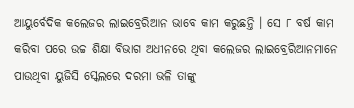ଆୟୁର୍ବେଦିକ କଲେଜର ଲାଇବ୍ରେରିଆନ ଭାବେ କାମ କରୁଛନ୍ତି । ସେ ୮ ବର୍ଷ କାମ କରିବା ପରେ ଉଚ୍ଚ ଶିକ୍ଷା ବିଭାଗ ଅଧୀନରେ ଥିବା କଲେଜର ଲାଇବ୍ରେରିଆନମାନେ ପାଉଥିବା ୟୁଜିସି ସ୍କେଲରେ ଦରମା ଭଳି ତାଙ୍କୁ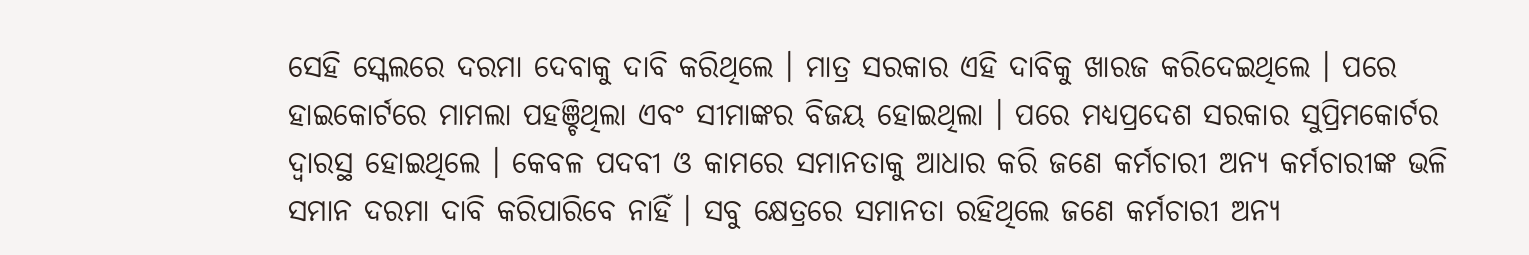ସେହି ସ୍କେଲରେ ଦରମା ଦେବାକୁ ଦାବି କରିଥିଲେ । ମାତ୍ର ସରକାର ଏହି ଦାବିକୁ ଖାରଜ କରିଦେଇଥିଲେ । ପରେ ହାଇକୋର୍ଟରେ ମାମଲା ପହଞ୍ଚିଥିଲା ଏବଂ ସୀମାଙ୍କର ବିଜୟ ହୋଇଥିଲା । ପରେ ମଧ୍ୟପ୍ରଦେଶ ସରକାର ସୁପ୍ରିମକୋର୍ଟର ଦ୍ୱାରସ୍ଥ ହୋଇଥିଲେ । କେବଳ ପଦବୀ ଓ କାମରେ ସମାନତାକୁ ଆଧାର କରି ଜଣେ କର୍ମଚାରୀ ଅନ୍ୟ କର୍ମଚାରୀଙ୍କ ଭଳି ସମାନ ଦରମା ଦାବି କରିପାରିବେ ନାହିଁ । ସବୁ କ୍ଷେତ୍ରରେ ସମାନତା ରହିଥିଲେ ଜଣେ କର୍ମଚାରୀ ଅନ୍ୟ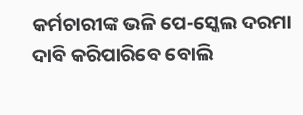କର୍ମଚାରୀଙ୍କ ଭଳି ପେ-ସ୍କେଲ ଦରମା ଦାବି କରିପାରିବେ ବୋଲି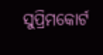ସୁପ୍ରିମକୋର୍ଟ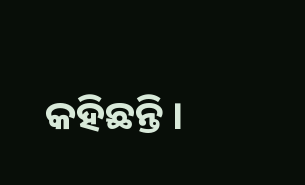କହିଛନ୍ତି ।